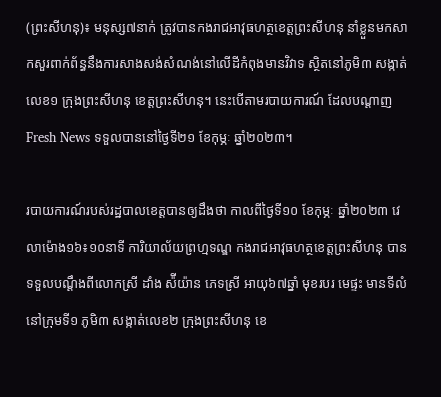(ព្រះសីហនុ)៖ មនុស្ស៧នាក់ ត្រូវបានកងរាជអាវុធហត្ថខេត្តព្រះសីហនុ នាំខ្លួនមកសាកសួរពាក់ព័ន្ធនឹងការសាងសង់សំណង់នៅលើដីកំពុងមានវិវាទ ស្ថិតនៅភូមិ៣ សង្កាត់លេខ១ ក្រុងព្រះសីហនុ ខេត្តព្រះសីហនុ។ នេះបើតាមរបាយការណ៍ ដែលបណ្តាញ Fresh News ទទួលបាននៅថ្ងៃទី២១ ខែកុម្ភៈ ឆ្នាំ២០២៣។

របាយការណ៍របស់រដ្ឋបាលខេត្តបានឲ្យដឹងថា កាលពីថ្ងៃទី១០ ខែកុម្ភៈ ឆ្នាំ២០២៣ វេលាម៉ោង១៦៖១០នាទី ការិយាល័យព្រហ្មទណ្ឌ កងរាជអាវុធហត្ថខេត្តព្រះសីហនុ បានទទួលបណ្ដឹងពីលោកស្រី ដាំង ស៉ីយ៉ាន ភេទស្រី អាយុ៦៧ឆ្នាំ មុខរបរ មេផ្ទះ មានទីលំនៅក្រុមទី១ ភូមិ៣ សង្កាត់លេខ២ ក្រុងព្រះសីហនុ ខេ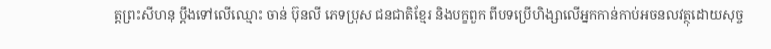ត្តព្រះសីហនុ ប្ដឹងទៅលើឈ្មោះ ចាន់ ប៊ុនលី ភេទប្រុស ជនជាតិខ្មែរ និងបក្ខពួក ពីបទប្រើហិង្សាលើអ្នកកាន់កាប់អចនលវត្ថុដោយសុច្ច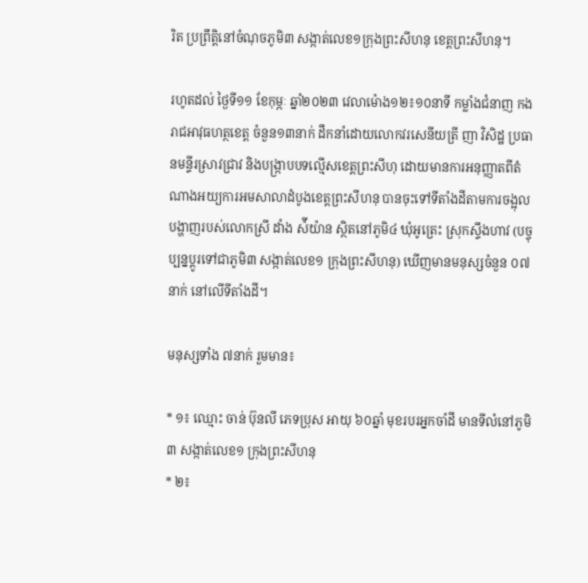រិត ប្រព្រឹត្តិនៅចំណុចភូមិ៣ សង្កាត់លេខ១ក្រុងព្រះសីហនុ ខេត្តព្រះសីហនុ។

រហូតដល់ ថ្ងៃទី១១ ខែកុម្ភៈ ឆ្នាំ២០២៣ វេលាម៉ោង១២៖១០នាទី កម្លាំងជំនាញ កងរាជអាវុធហត្ថខេត្ត ចំនួន១៣នាក់ ដឹកនាំដោយលោកវរសេនីយត្រី ញា វិសិដ្ឋ ប្រធានមន្ទីរស្រាវជ្រាវ និងបង្រ្កាបបទល្មើសខេត្តព្រះសីហុ ដោយមានការអនុញ្ញាតពីតំណាងអយ្យការអមសាលាដំបូងខេត្ដព្រះសីហនុ បានចុះទៅទីតាំងដីតាមការចង្អុលបង្ហាញរបស់លោកស្រី ដាំង ស៉ីយ៉ាន ស្ថិតនៅភូមិ៤ ឃុំអូត្រេះ ស្រុកស្ទឹងហាវ (បច្ចុប្បន្នប្តូរទៅជាភូមិ៣ សង្កាត់លេខ១ ក្រុងព្រះសីហនុ) ឃើញមានមនុស្សចំនួន ០៧នាក់ នៅលើទីតាំងដី។

មនុស្សទាំង ៧នាក់ រួមមាន៖

* ១៖ ឈ្មោះ ចាន់ ប៊ុនលី ភេទប្រុស អាយុ ៦០ឆ្នាំ មុខរបរអ្នកចាំដី មានទីលំនៅភូមិ៣ សង្កាត់លេខ១ ក្រុងព្រះសីហនុ
* ២៖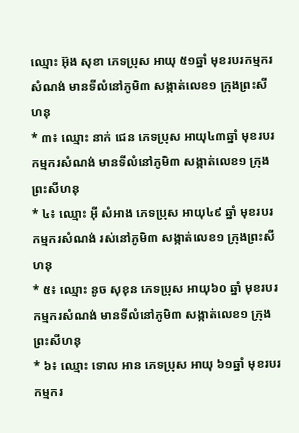ឈ្មោះ អ៊ុង សុខា ភេទប្រុស អាយុ ៥១ឆ្នាំ មុខរបរកម្មករសំណង់ មានទីលំនៅភូមិ៣ សង្កាត់លេខ១ ក្រុងព្រះសីហនុ
* ៣៖ ឈ្មោះ នាក់ ជេន ភេទប្រុស អាយុ៤៣ឆ្នាំ មុខរបរកម្មករសំណង់ មានទីលំនៅភូមិ៣ សង្កាត់លេខ១ ក្រុងព្រះសីហនុ
* ៤៖ ឈ្មោះ អ៊ី សំអាង ភេទប្រុស អាយុ៤៩ ឆ្នាំ មុខរបរ កម្មករសំណង់ រស់នៅភូមិ៣ សង្កាត់លេខ១ ក្រុងព្រះសីហនុ
* ៥៖ ឈ្មោះ នូច សុខុន ភេទប្រុស អាយុ៦០ ឆ្នាំ មុខរបរកម្មករសំណង់ មានទីលំនៅភូមិ៣ សង្កាត់លេខ១ ក្រុងព្រះសីហនុ
* ៦៖ ឈ្មោះ ទោល អាន ភេទប្រុស អាយុ ៦១ឆ្នាំ មុខរបរកម្មករ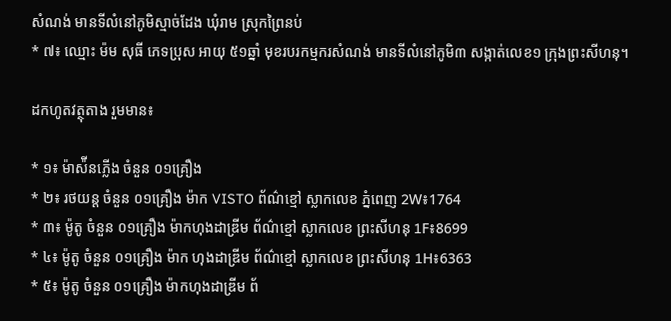សំណង់ មានទីលំនៅភូមិស្មាច់ដែង ឃុំរាម ស្រុកព្រៃនប់
* ៧៖ ឈ្មោះ ម៉ម សុធី ភេទប្រុស អាយុ ៥១ឆ្នាំ មុខរបរកម្មករសំណង់ មានទីលំនៅភូមិ៣ សង្កាត់លេខ១ ក្រុងព្រះសីហនុ។

ដកហូតវត្ថុតាង រួមមាន៖

* ១៖ ម៉ាស៉ីនភ្លើង ចំនួន ០១គ្រឿង
* ២៖ រថយន្ដ ចំនួន ០១គ្រឿង ម៉ាក VISTO ព័ណ៌ខ្មៅ ស្លាកលេខ ភ្នំពេញ 2W៖1764
* ៣៖ ម៉ូតូ ចំនួន ០១គ្រឿង ម៉ាកហុងដាឌ្រីម ព័ណ៌ខ្មៅ ស្លាកលេខ ព្រះសីហនុ 1F៖8699
* ៤៖ ម៉ូតូ ចំនួន ០១គ្រឿង ម៉ាក ហុងដាឌ្រីម ព័ណ៌ខ្មៅ ស្លាកលេខ ព្រះសីហនុ 1H៖6363
* ៥៖ ម៉ូតូ ចំនួន ០១គ្រឿង ម៉ាកហុងដាឌ្រីម ព័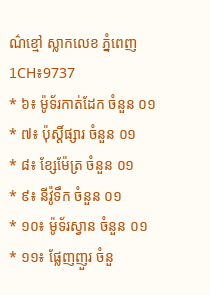ណ៌ខ្មៅ ស្លាកលេខ ភ្នំពេញ 1CH៖9737
* ៦៖ ម៉ូទ័រកាត់ដែក ចំនួន ០១
* ៧៖ ប៉ុស្ដិ៍ផ្សារ ចំនួន ០១
* ៨៖ ខ្សែម៉ែត្រ ចំនួន ០១
* ៩៖ នីវ៉ូទឹក ចំនួន ០១
* ១០៖ ម៉ូទ័រស្វាន ចំនួន ០១
* ១១៖ ផ្លែញញួរ ចំនួ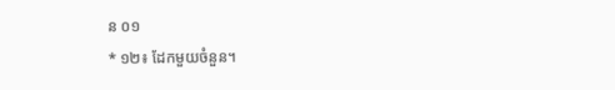ន ០១
* ១២៖ ដែកមួយចំនួន។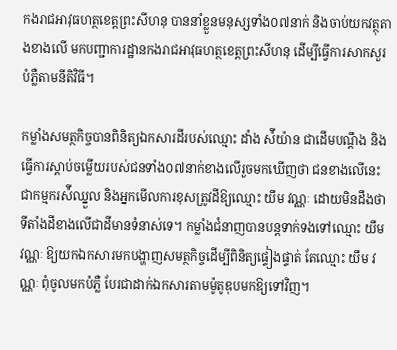កងរាជអាវុធហត្ថខេត្តព្រះសីហនុ បាននាំខ្លួនមនុស្សទាំង០៧នាក់ និងចាប់យកវត្ថុតាងខាងលើ មកបញ្ជាការដ្ឋានកងរាជអាវុធហត្ថខេត្តព្រះសីហនុ ដើម្បីធ្វើការសាកសួរបំភ្លឺតាមនីតិវិធី។

កម្លាំងសមត្ថកិច្ចបានពិនិត្យឯកសារដីរបស់ឈ្មោះ ដាំង ស៉ីយ៉ាន ជាដើមបណ្តឹង និងធ្វើការស្តាប់ចម្លើយរបស់ជនទាំង០៧នាក់ខាងលើរួចមកឃើញថា ជនខាងលើនេះជាកម្មករស៉ីឈ្នួល និងអ្នកមើលការខុសត្រូវដីឱ្យឈ្មោះ យឹម វណ្ណៈ ដោយមិនដឹងថាទីតាំងដីខាងលើជាដីមានទំនាស់ទេ។ កម្លាំងជំនាញបានបន្តទាក់ទងទៅឈ្មោះ យឹម វណ្ណៈ ឱ្យយកឯកសារមកបង្ហាញសមត្ថកិច្ចដើម្បីពិនិត្យផ្ទៀងផ្ទាត់ តែឈ្មោះ យឹម វណ្ណៈ ពុំចូលមកបំភ្លឺ បែរជាដាក់ឯកសារតាមម៉ូតូឌុបមកឱ្យទៅវិញ។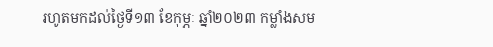រហូតមកដល់ថ្ងៃទី១៣ ខែកុម្ភៈ ឆ្នាំ២០២៣ កម្លាំងសម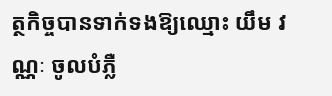ត្ថកិច្ចបានទាក់ទងឱ្យឈ្មោះ យឹម វណ្ណៈ ចូលបំភ្លឺ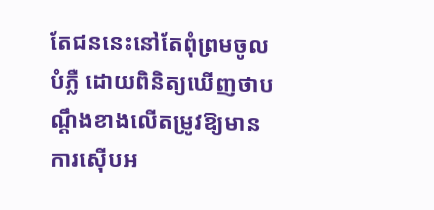តែជននេះនៅតែពុំព្រមចូលបំភ្លឺ ដោយពិនិត្យឃើញថាបណ្តឹងខាងលើតម្រូវឱ្យមានការស៊ើបអ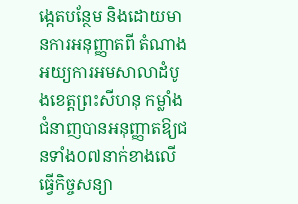ង្កេតបន្ថែម និងដោយមានការអនុញ្ញាតពី តំណាងអយ្យការអមសាលាដំបូងខេត្ដព្រះសីហនុ កម្លាំងជំនាញបានអនុញ្ញាតឱ្យជនទាំង០៧នាក់ខាងលើ ធ្វើកិច្ចសន្យា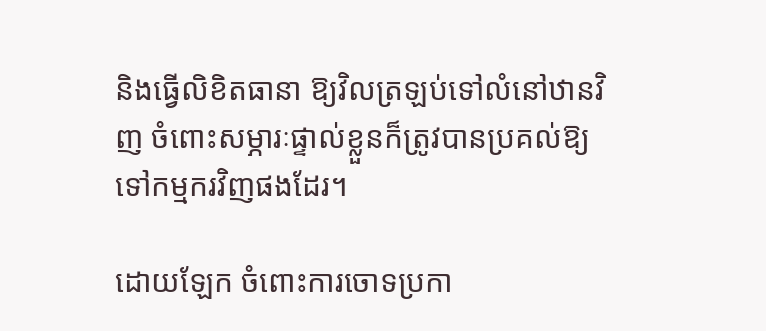និងធ្វើលិខិតធានា ឱ្យវិលត្រឡប់ទៅលំនៅឋានវិញ ចំពោះសម្ភារៈផ្ទាល់ខ្លួនក៏ត្រូវបានប្រគល់ឱ្យទៅកម្មករវិញផងដែរ។

ដោយឡែក ចំពោះការចោទប្រកា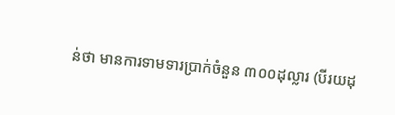ន់ថា មានការទាមទារប្រាក់ចំនួន ៣០០ដុល្លារ (បីរយដុ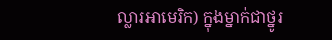ល្លារអាមេរិក) ក្នុងម្នាក់ជាថ្នូរ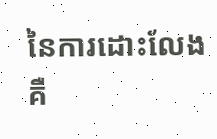នៃការដោះលែង គឺ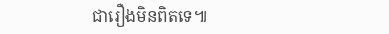ជារឿងមិនពិតទេ៕